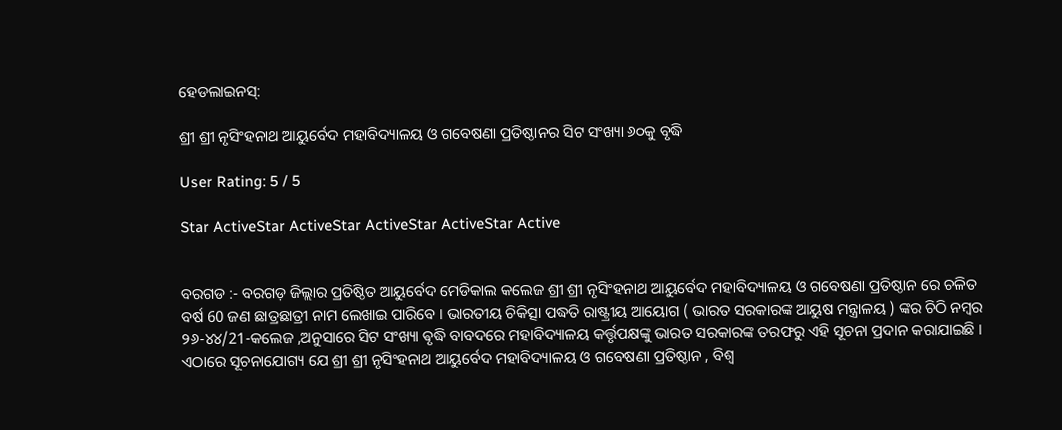ହେଡଲାଇନସ୍:

ଶ୍ରୀ ଶ୍ରୀ ନୃସିଂହନାଥ ଆୟୁର୍ବେଦ ମହାବିଦ୍ୟାଳୟ ଓ ଗବେଷଣା ପ୍ରତିଷ୍ଠାନର ସିଟ ସଂଖ୍ୟା ୬୦କୁ ବୃଦ୍ଧି

User Rating: 5 / 5

Star ActiveStar ActiveStar ActiveStar ActiveStar Active


ବରଗଡ :- ବରଗଡ଼ ଜିଲ୍ଲାର ପ୍ରତିଷ୍ଠିତ ଆୟୁର୍ବେଦ ମେଡିକାଲ କଲେଜ ଶ୍ରୀ ଶ୍ରୀ ନୃସିଂହନାଥ ଆୟୁର୍ବେଦ ମହାବିଦ୍ୟାଳୟ ଓ ଗବେଷଣା ପ୍ରତିଷ୍ଠାନ ରେ ଚଳିତ ବର୍ଷ 60 ଜଣ ଛାତ୍ରଛାତ୍ରୀ ନାମ ଲେଖାଇ ପାରିବେ । ଭାରତୀୟ ଚିକିତ୍ସା ପଦ୍ଧତି ରାଷ୍ଟ୍ରୀୟ ଆୟୋଗ ( ଭାରତ ସରକାରଙ୍କ ଆୟୁଷ ମନ୍ତ୍ରାଳୟ ) ଙ୍କର ଚିଠି ନମ୍ବର ୨୬-୪୪/21-କଲେଜ ,ଅନୁସାରେ ସିଟ ସଂଖ୍ୟା ଵୃଦ୍ଧି ବାବଦରେ ମହାବିଦ୍ୟାଳୟ କର୍ତ୍ତୃପକ୍ଷଙ୍କୁ ଭାରତ ସରକାରଙ୍କ ତରଫରୁ ଏହି ସୂଚନା ପ୍ରଦାନ କରାଯାଇଛି । ଏଠାରେ ସୂଚନାଯୋଗ୍ୟ ଯେ ଶ୍ରୀ ଶ୍ରୀ ନୃସିଂହନାଥ ଆୟୁର୍ବେଦ ମହାବିଦ୍ୟାଳୟ ଓ ଗବେଷଣା ପ୍ରତିଷ୍ଠାନ , ବିଶ୍ୱ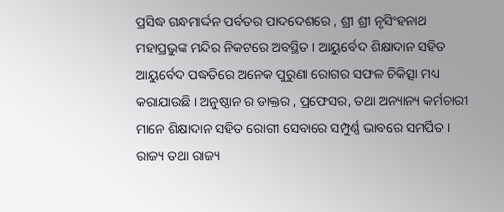ପ୍ରସିଦ୍ଧ ଗନ୍ଧମାର୍ଦ୍ଦନ ପର୍ବତର ପାଦଦେଶରେ , ଶ୍ରୀ ଶ୍ରୀ ନୃସିଂହନାଥ ମହାପ୍ରଭୁଙ୍କ ମନ୍ଦିର ନିକଟରେ ଅବସ୍ଥିତ । ଆୟୁର୍ବେଦ ଶିକ୍ଷାଦାନ ସହିତ ଆୟୁର୍ବେଦ ପଦ୍ଧତିରେ ଅନେକ ପୁରୁଣା ରୋଗର ସଫଳ ଚିକିତ୍ସା ମଧ୍ୟ କରାଯାଉଛି । ଅନୁଷ୍ଠାନ ର ଡାକ୍ତର , ପ୍ରଫେସର, ତଥା ଅନ୍ୟାନ୍ୟ କର୍ମଚାରୀ ମାନେ ଶିକ୍ଷାଦାନ ସହିତ ରୋଗୀ ସେବାରେ ସମ୍ପୁର୍ଣ୍ଣ ଭାବରେ ସମର୍ପିତ । ରାଜ୍ୟ ତଥା ରାଜ୍ୟ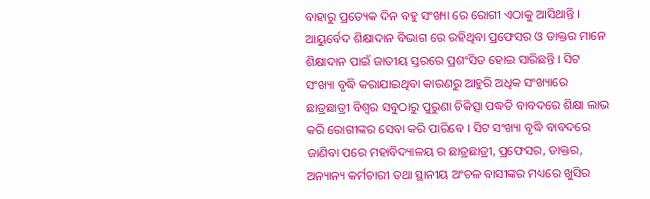ବାହାରୁ ପ୍ରତ୍ୟେକ ଦିନ ବହୁ ସଂଖ୍ୟା ରେ ରୋଗୀ ଏଠାକୁ ଆସିଥାନ୍ତି । ଆୟୁର୍ବେଦ ଶିକ୍ଷାଦାନ ବିଭାଗ ରେ ରହିଥିବା ପ୍ରଫେସର ଓ ଡାକ୍ତର ମାନେ ଶିକ୍ଷାଦାନ ପାଇଁ ଜାତୀୟ ସ୍ତରରେ ପ୍ରଶଂସିତ ହୋଇ ସାରିଛନ୍ତି । ସିଟ ସଂଖ୍ୟା ବୃଦ୍ଧି କରାଯାଇଥିବା କାରଣରୁ ଆହୁରି ଅଧିକ ସଂଖ୍ୟାରେ ଛାତ୍ରଛାତ୍ରୀ ବିଶ୍ୱର ସବୁଠାରୁ ପୁରୁଣା ଚିକିତ୍ସା ପଦ୍ଧତି ବାବଦରେ ଶିକ୍ଷା ଲାଭ କରି ରୋଗୀଙ୍କର ସେବା କରି ପାରିବେ । ସିଟ ସଂଖ୍ୟା ବୃଦ୍ଧି ବାବଦରେ ଜାଣିବା ପରେ ମହାବିଦ୍ୟାଳୟ ର ଛାତ୍ରଛାତ୍ରୀ, ପ୍ରଫେସର, ଡାକ୍ତର, ଅନ୍ୟାନ୍ୟ କର୍ମଚାରୀ ତଥା ସ୍ଥାନୀୟ ଅଂଚଳ ବାସୀଙ୍କର ମଧ୍ୟରେ ଖୁସିର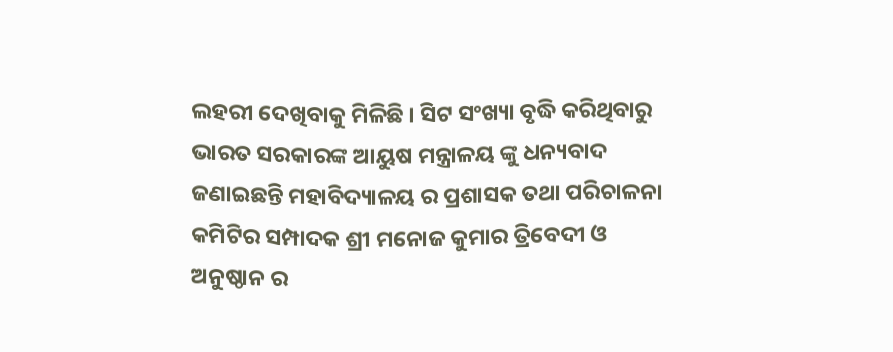ଲହରୀ ଦେଖିବାକୁ ମିଳିଛି । ସିଟ ସଂଖ୍ୟା ବୃଦ୍ଧି କରିଥିବାରୁ ଭାରତ ସରକାରଙ୍କ ଆୟୁଷ ମନ୍ତ୍ରାଳୟ ଙ୍କୁ ଧନ୍ୟବାଦ ଜଣାଇଛନ୍ତି ମହାବିଦ୍ୟାଳୟ ର ପ୍ରଶାସକ ତଥା ପରିଚାଳନା କମିଟିର ସମ୍ପାଦକ ଶ୍ରୀ ମନୋଜ କୁମାର ତ୍ରିବେଦୀ ଓ ଅନୁଷ୍ଠାନ ର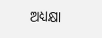ଅଧ୍ୟକ୍ଷା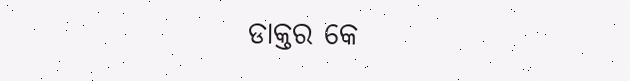ଡାକ୍ତର କେ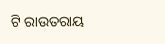ଟି ରାଉତରାୟ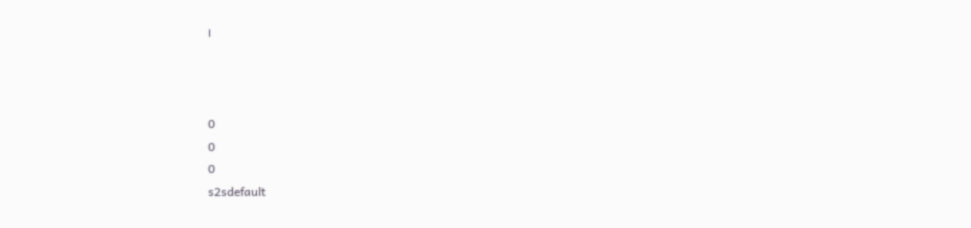।



0
0
0
s2sdefault